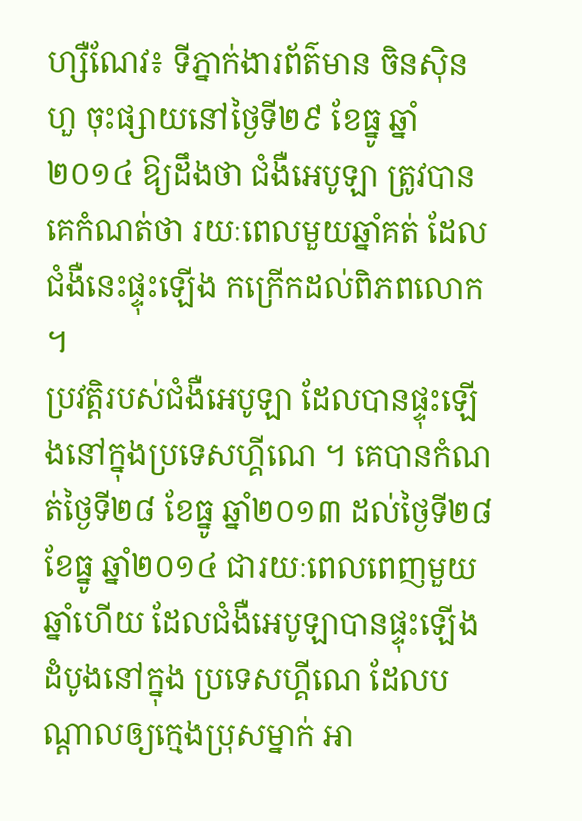ហ្សឺណែវ៖ ទីភ្នាក់ងារព័ត៌មាន ចិនស៊ិនហួ ចុះផ្សាយនៅថ្ងៃទី២៩ ខែធ្នូ ឆ្នាំ២០១៤ ឱ្យដឹងថា ជំងឺអេបូឡា ត្រូវបានគេកំណត់ថា រយៈពេលមួយឆ្នាំគត់ ដែលជំងឺនេះផ្ទុះឡើង កក្រើកដល់ពិភពលោក ។
ប្រវត្តិរបស់ជំងឺអេបូឡា ដែលបានផ្ទុះឡើងនៅក្នុងប្រទេសហ្គីណេ ។ គេបានកំណត់ថ្ងៃទី២៨ ខែធ្នូ ឆ្នាំ២០១៣ ដល់ថ្ងៃទី២៨ ខែធ្នូ ឆ្នាំ២០១៤ ជារយៈពេលពេញមួយឆ្នាំហើយ ដែលជំងឺអេបូឡាបានផ្ទុះឡើង ដំបូងនៅក្នុង ប្រទេសហ្គីណេ ដែលបណ្តាលឲ្យក្មេងប្រុសម្នាក់ អា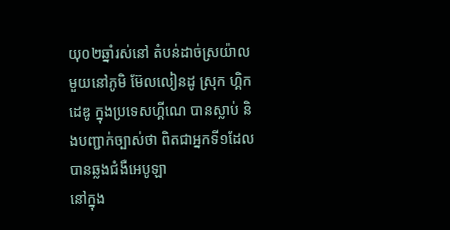យុ០២ឆ្នាំរស់នៅ តំបន់ដាច់ស្រយ៉ាលមួយនៅភូមិ ម៊ែលលៀនដូ ស្រុក ហ្គិកដេឌូ ក្នុងប្រទេសហ្គីណេ បានស្លាប់ និងបញ្ជាក់ច្បាស់ថា ពិតជាអ្នកទី១ដែលបានឆ្លងជំងឺអេបូឡា
នៅក្នុង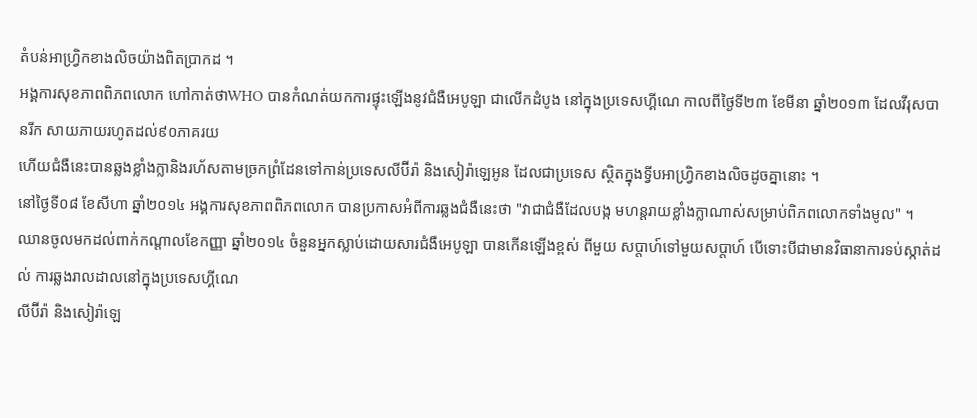តំបន់អាហ្វ្រិកខាងលិចយ៉ាងពិតប្រាកដ ។
អង្គការសុខភាពពិភពលោក ហៅកាត់ថាWHO បានកំណត់យកការផ្ទុះឡើងនូវជំងឺអេបូឡា ជាលើកដំបូង នៅក្នុងប្រទេសហ្គីណេ កាលពីថ្ងៃទី២៣ ខែមីនា ឆ្នាំ២០១៣ ដែលវីរុសបានរីក សាយភាយរហូតដល់៩០ភាគរយ
ហើយជំងឺនេះបានឆ្លងខ្លាំងក្លានិងរហ័សតាមច្រកព្រំដែនទៅកាន់ប្រទេសលីប៊ីរ៉ា និងសៀរ៉ាឡេអូន ដែលជាប្រទេស ស្ថិតក្នុងទ្វីបអាហ្វ្រិកខាងលិចដូចគ្នានោះ ។
នៅថ្ងៃទី០៨ ខែសីហា ឆ្នាំ២០១៤ អង្គការសុខភាពពិភពលោក បានប្រកាសអំពីការឆ្លងជំងឺនេះថា "វាជាជំងឺដែលបង្ក មហន្តរាយខ្លាំងក្លាណាស់សម្រាប់ពិភពលោកទាំងមូល" ។
ឈានចូលមកដល់ពាក់កណ្តាលខែកញ្ញា ឆ្នាំ២០១៤ ចំនួនអ្នកស្លាប់ដោយសារជំងឺអេបូឡា បានកើនឡើងខ្ពស់ ពីមួយ សប្តាហ៍ទៅមួយសប្តាហ៍ បើទោះបីជាមានវិធានាការទប់ស្កាត់ដល់ ការឆ្លងរាលដាលនៅក្នុងប្រទេសហ្គីណេ
លីប៊ីរ៉ា និងសៀរ៉ាឡេ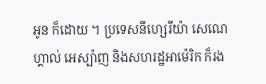អូន ក៏ដោយ ។ ប្រទេសនីហ្សេរីយ៉ា សេណេហ្គាល់ អេស្ប៉ាញ និងសហរដ្ឋអាម៉េរិក ក៏រង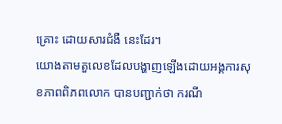គ្រោះ ដោយសារជំងឺ នេះដែរ។
យោងតាមតួលេខដែលបង្ហាញឡើងដោយអង្គការសុខភាពពិភពលោក បានបញ្ជាក់ថា ករណី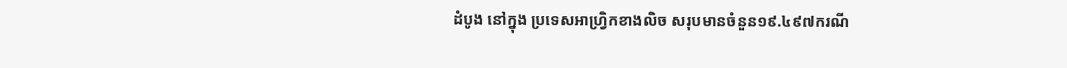ដំបូង នៅក្នុង ប្រទេសអាហ្វ្រិកខាងលិច សរុបមានចំនួន១៩.៤៩៧ករណី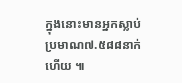ក្នុងនោះមានអ្នកស្លាប់ ប្រមាណ៧.៥៨៨នាក់ហើយ ៕